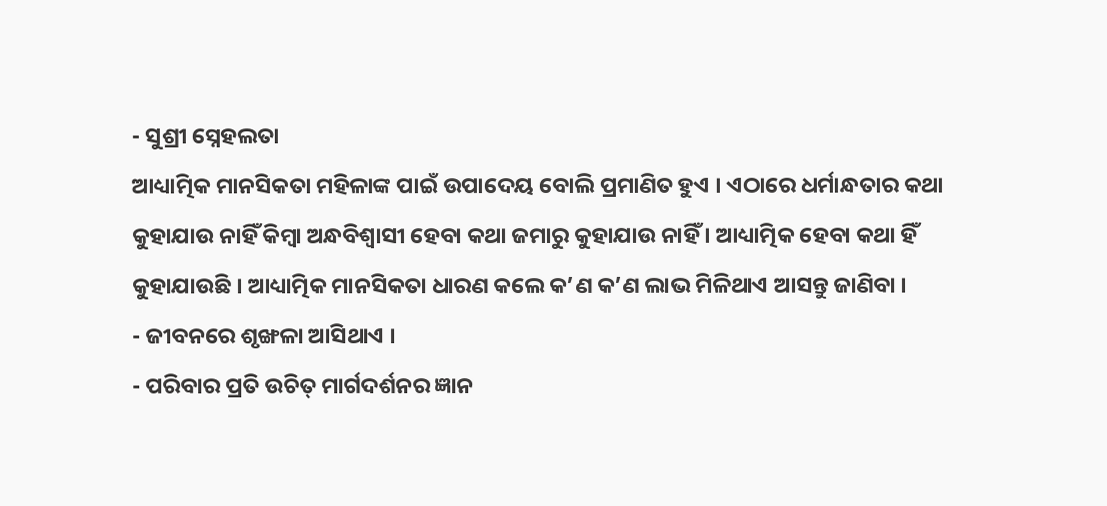- ସୁଶ୍ରୀ ସ୍ନେହଲତା
ଆଧ୍ୟାତ୍ମିକ ମାନସିକତା ମହିଳାଙ୍କ ପାଇଁ ଉପାଦେୟ ବୋଲି ପ୍ରମାଣିତ ହୁଏ । ଏଠାରେ ଧର୍ମାନ୍ଧତାର କଥା କୁହାଯାଉ ନାହିଁ କିମ୍ବା ଅନ୍ଧବିଶ୍ୱାସୀ ହେବା କଥା ଜମାରୁ କୁହାଯାଉ ନାହିଁ । ଆଧ୍ୟାତ୍ମିକ ହେବା କଥା ହିଁ କୁହାଯାଉଛି । ଆଧ୍ୟାତ୍ମିକ ମାନସିକତା ଧାରଣ କଲେ କ’ଣ କ’ଣ ଲାଭ ମିଳିଥାଏ ଆସନ୍ତୁ ଜାଣିବା ।
- ଜୀବନରେ ଶୃଙ୍ଖଳା ଆସିଥାଏ ।
- ପରିବାର ପ୍ରତି ଉଚିତ୍ ମାର୍ଗଦର୍ଶନର ଜ୍ଞାନ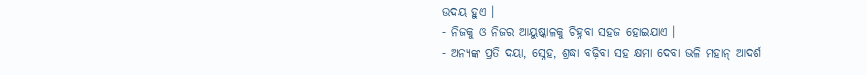ଉଦୟ ହୁଏ ।
- ନିଜକୁ ଓ ନିଜର ଆୟୁଷ୍କାଳକୁ ଚିହ୍ନବା ସହଜ ହୋଇଯାଏ ।
- ଅନ୍ୟଙ୍କ ପ୍ରତି ଦୟା, ସ୍ନେହ, ଶ୍ରଦ୍ଧା ବଢ଼ିବା ସହ କ୍ଷମା ଦେବା ଭଳି ମହାନ୍ ଆଦର୍ଶ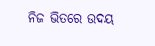ନିଜ ଭିତରେ ଉଦୟ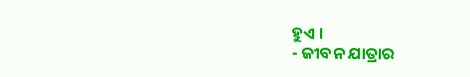ହୁଏ ।
- ଜୀବନ ଯାତ୍ରାର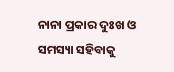ନାନା ପ୍ରକାର ଦୁଃଖ ଓ ସମସ୍ୟା ସହିବାକୁ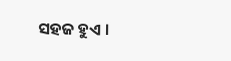ସହଜ ହୁଏ ।